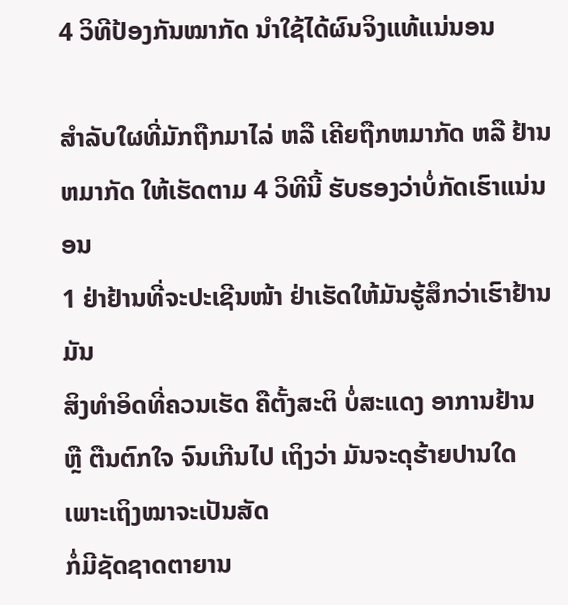4 ວິທີປ້ອງກັນໝາກັດ ນຳໃຊ້ໄດ້ຜົນຈິງແທ້ແນ່ນອນ

ສຳລັບໃຜທີ່ມັກຖືກມາໄລ່ ຫລື ເຄີຍຖືກຫມາກັດ ຫລື ຢ້ານຫມາກັດ ໃຫ້ເຮັດຕາມ 4 ວິທີນີ້ ຮັບຮອງວ່າບໍ່ກັດເຮົາແນ່ນອນ
1 ຢ່າຢ້ານທີ່ຈະປະເຊີນໜ້າ ຢ່າເຮັດໃຫ້ມັນຮູ້ສຶກວ່າເຮົາຢ້ານມັນ
ສິງທຳອິດທີ່ຄວນເຮັດ ຄືຕັ້ງສະຕິ ບໍ່ສະແດງ ອາການຢ້ານ ຫຼື ຕືນຕົກໃຈ ຈົນເກີນໄປ ເຖິງວ່າ ມັນຈະດຸຮ້າຍປານໃດ ເພາະເຖິງໝາຈະເປັນສັດ
ກໍ່ມີຊັດຊາດຕາຍານ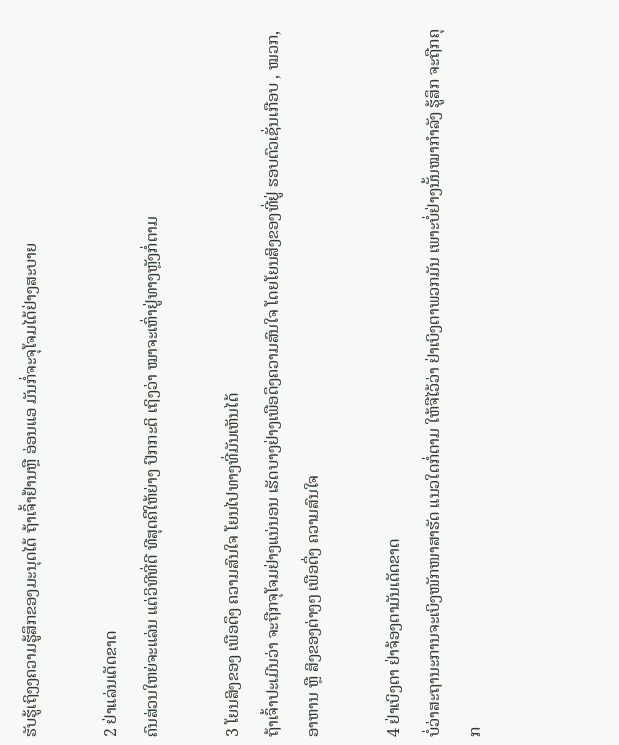ຮັບຮູ້ເຖິງງຄວາມຮູ້ສຶກຂອງມະນຸດໄດ້ ຖ້າເຈົ້າຢ້ານຫຼື ອ່ອນແອ ມັນກໍ່ຈະຈຸໂຈມໄດ້ຢ່າງສະບາຍ

2 ຢ່າແລ່ນເດັດຂາດ
ຄົນສ່ວນໃຫຍ່ຈະແລ່ນ ແຕ່ວິທີທີ່ດີ ທີສຸດຄືໃຫ້ຍ່າງ ປົກກະຕິ ເຖິງວ່າ ໝາຈະເຫົ່າຢູ່ທາງຫຼັງກໍ່ຕາມ

3 ໂຍນສິງຂອງ ເພືອດຶງ ຄວາມສົນໃຈ ໂຍນໄປທາງທີ່ມັນເຫັນໄດ້
ຖ້າເຈົ້າປະເມີນວ່າ ຈະຖືກຈຸໂຈມຢ່າງແນ່ນອນ ເຮັດບາງຢ່າງເພືອດຶງຄວາມສົນໃຈ ໂດຍໂຍນສິງຂອງທີ່ຢູ່ ຮອບຕົວເຊັ່ນເກືອບ , ໝວກ, ອາຫານ ຫຼື ສິງຂອງຕ່າງໆ ເພືອດຶ່ງ ຄວາມສົນໃຈ

4 ຢ່າເບິງຕາ ຢ່າຈ້ອງຕາມັນເດັດຂາດ
ບໍ່ວ່າສະຖານະການຈະເບິງໜັກໜາສາຮັດ ແນວໃດກໍ່ຕາມ ໃຫ້ຈືໄວ້ວ່າ ຢ່າເບິງຕາພວກມັນ ເພາະບໍ່ຢ່າງນັ້ນໝາກຳລັງ ຮູ້ສຶກ ຈະຖືກຄຸກ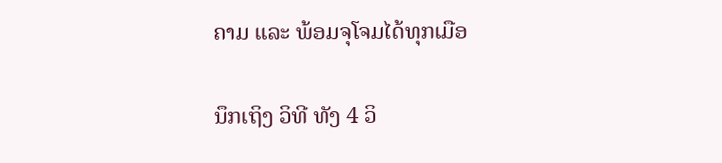ຄາມ ແລະ ພ້ອມຈຸໂຈມໄດ້ທຸກເມືອ

ນຶກເຖິງ ວິທີ ທັງ 4 ວິ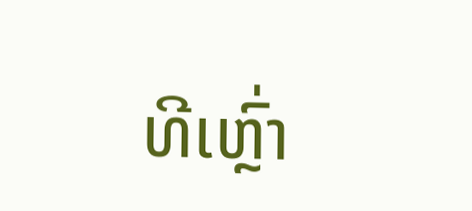ທີເຫຼົ່າ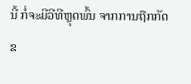ນີ້ ກໍ່ຈະມີວີທີຫຼຸດພົ້ນ ຈາກການຖືກກັດຂ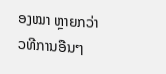ອງໝາ ຫຼາຍກວ່າວທີການອືນໆ